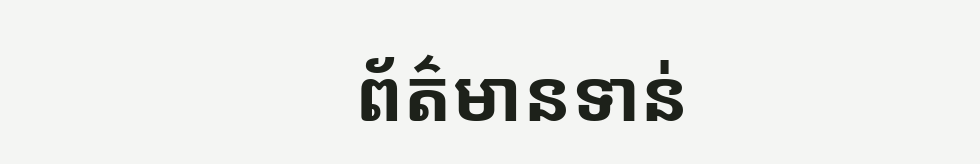ព័ត៌មានទាន់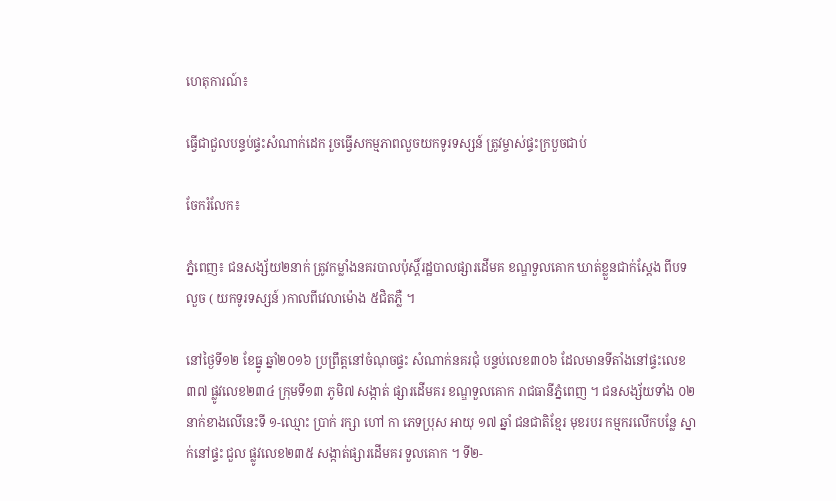ហេតុការណ៍៖

ធ្វើជាជួលបន្ទប់ផ្ទះសំណាក់ដេក រួចធ្វើសកម្មភាពលួចយកទូរទស្សន៍ ត្រូវម្ចាស់ផ្ទះក្របួចជាប់

ចែករំលែក៖

ភ្នំពេញ៖ ជនសង្ស័យ២នាក់ ត្រូវកម្លាំងនគរបាលប៉ុស្តិ៍រដ្ឋបាលផ្សារដើមគ ខណ្ឌទួលគោក ឃាត់ខ្លួនជាក់ស្តែង ពីបទលួច ( យកទូរទស្សន៍ )កាលពីវេលាម៉ោង ៥ជិតភ្លឺ ។

នៅថ្ងៃទី១២ ខែធ្នូ ឆ្នាំ២០១៦ ប្រព្រឹត្តនៅចំណុចផ្ទះ សំណាក់នគរជុំ បន្ទប់លេខ៣០៦ ដែលមានទីតាំងនៅផ្ទះលេខ៣៧ ផ្លូវលេខ២៣៤ ក្រុមទី១៣ ភូមិ៧ សង្កាត់ ផ្សារដើមគរ ខណ្ឌទួលគោក រាជធានីភ្នំពេញ ។ ជនសង្ស័យទាំង ០២នាក់ខាងលើនេះទី ១-ឈ្មោះ ប្រាក់ រក្សា ហៅ កា ភេទប្រុស អាយុ ១៧ ឆ្នាំ ជនជាតិខ្មែរ មុខរបរ កម្មករលើកបន្លែ ស្នាក់នៅផ្ទះ ជួល ផ្លូវលេខ២៣៥ សង្កាត់ផ្សារដើមគរ ទួលគោក ។ ទី២-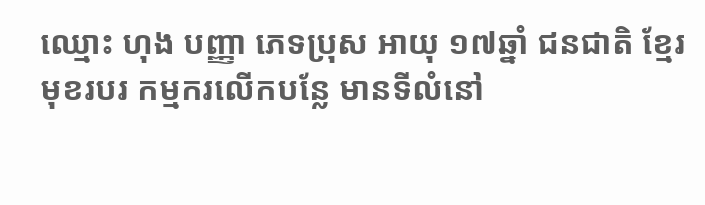ឈ្មោះ ហុង បញ្ញា ភេទប្រុស អាយុ ១៧ឆ្នាំ ជនជាតិ ខ្មែរ មុខរបរ កម្មករលើកបន្លែ មានទីលំនៅ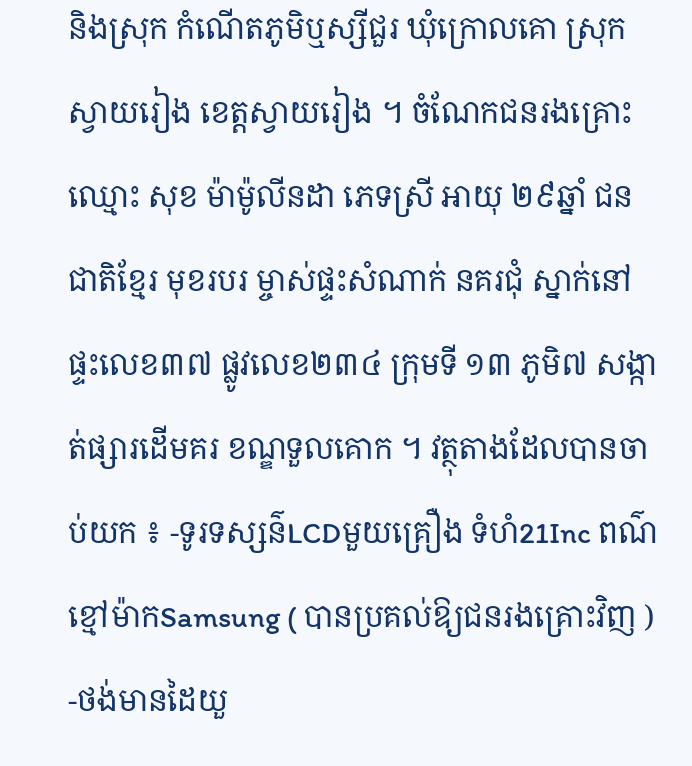និងស្រុក កំណើតភូមិឬស្សីជួរ ឃុំក្រោលគោ ស្រុកស្វាយរៀង ខេត្តស្វាយរៀង ។ ចំណែកជនរងគ្រោះឈ្មោះ សុខ ម៉ាម៉ូលីនដា ភេទស្រី អាយុ ២៩ឆ្នាំ ជនជាតិខ្មែរ មុខរបរ ម្ចាស់ផ្ទះសំណាក់ នគរជុំ ស្នាក់នៅផ្ទះលេខ៣៧ ផ្លូវលេខ២៣៤ ក្រុមទី ១៣ ភូមិ៧ សង្កាត់ផ្សារដើមគរ ខណ្ឌទួលគោក ។ វត្ថុតាងដែលបានចាប់យក ៖ -ទូរទស្សន៌LCDមួយគ្រឿង ទំហំ21Inc ពណ៌ខ្មៅម៉ាកSamsung ( បានប្រគល់ឱ្យជនរងគ្រោះវិញ ) -ថង់មានដៃយួ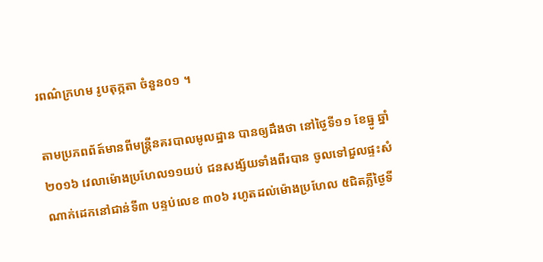រពណ៌ក្រហម រូបតុក្កតា ចំនួន០១ ។

តាមប្រភពព័ត៍មានពីមន្ត្រីនគរបាលមូលដ្ឋាន បានឲ្យដឹងថា នៅថ្ងៃទី១១ ខែធ្នូ ឆ្នាំ២០១៦ វេលាម៉ោងប្រហែល១១យប់ ជនសង្ស័យទាំងពីរបាន ចូលទៅជួលផ្ទះសំណាក់ដេកនៅជាន់ទី៣ បន្ទប់លេខ ៣០៦ រហូតដល់ម៉ោងប្រហែល ៥ជិតភ្លឺថ្ងៃទី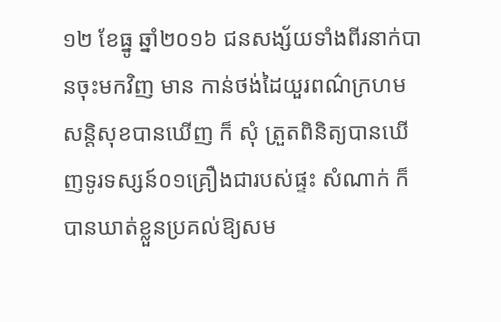១២ ខែធ្នូ ឆ្នាំ២០១៦ ជនសង្ស័យទាំងពីរនាក់បានចុះមកវិញ មាន កាន់ថង់ដៃយួរពណ៌ក្រហម សន្តិសុខបានឃើញ ក៏ សុំ ត្រួតពិនិត្យបានឃើញទូរទស្សន៍០១គ្រឿងជារបស់ផ្ទះ សំណាក់ ក៏បានឃាត់ខ្លួនប្រគល់ឱ្យសម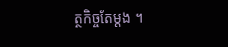ត្ថកិច្ចតែម្តង ។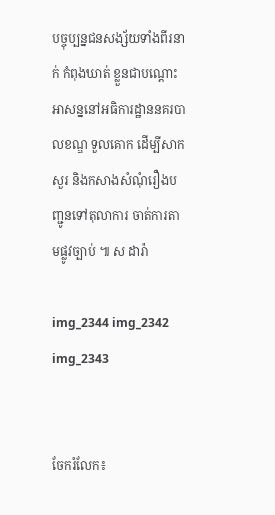បច្ចុប្បន្នជនសង្ស័យទាំងពីរនាក់ កំពុងឃាត់ ខ្លួនជាបណ្តោះអាសន្ននៅអធិការដ្ឋាននគរបាលខណ្ឌ ទួលគោក ដើម្បីសាកសួរ និងកសាងសំណុំរឿងបញ្ជូនទៅតុលាការ ចាត់ការតាមផ្លូវច្បាប់ ៕ ស ដារ៉ា

img_2344 img_2342 img_2343


ចែករំលែក៖